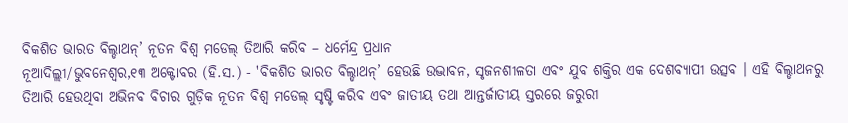ବିକଶିତ ଭାରତ ବିଲ୍ଡାଥନ୍’ ନୂତନ ବିଶ୍ୱ ମଡେଲ୍ ତିଆରି କରିବ – ଧର୍ମେନ୍ଦ୍ର ପ୍ରଧାନ
ନୂଆଦିଲ୍ଲୀ/ଭୁବନେଶ୍ୱର,୧୩ ଅକ୍ଟୋବର (ହି.ସ.) - 'ବିକଶିତ ଭାରତ ବିଲ୍ଡାଥନ୍’ ହେଉଛି ଉଦ୍ଭାବନ, ସୃଜନଶୀଳତା ଏବଂ ଯୁବ ଶକ୍ତିର ଏକ ଦେଶବ୍ୟାପୀ ଉତ୍ସବ । ଏହି ବିଲ୍ଡାଥନରୁ ତିଆରି ହେଉଥିବା ଅଭିନବ ବିଚାର ଗୁଡ଼ିକ ନୂତନ ବିଶ୍ୱ ମଡେଲ୍ ସୃଷ୍ଟି କରିବ ଏବଂ ଜାତୀୟ ତଥା ଆନ୍ତର୍ଜାତୀୟ ସ୍ତରରେ ଜରୁରୀ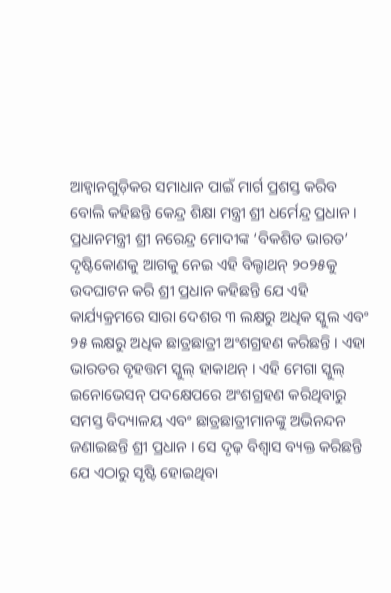ଆହ୍ୱାନଗୁଡ଼ିକର ସମାଧାନ ପାଇଁ ମାର୍ଗ ପ୍ରଶସ୍ତ କରିବ ବୋଲି କହିଛନ୍ତି କେନ୍ଦ୍ର ଶିକ୍ଷା ମନ୍ତ୍ରୀ ଶ୍ରୀ ଧର୍ମେନ୍ଦ୍ର ପ୍ରଧାନ ।
ପ୍ରଧାନମନ୍ତ୍ରୀ ଶ୍ରୀ ନରେନ୍ଦ୍ର ମୋଦୀଙ୍କ ‘ବିକଶିତ ଭାରତ’ ଦୃଷ୍ଟିକୋଣକୁ ଆଗକୁ ନେଇ ଏହି ବିଲ୍ଡାଥନ୍ ୨୦୨୫କୁ ଉଦଘାଟନ କରି ଶ୍ରୀ ପ୍ରଧାନ କହିଛନ୍ତି ଯେ ଏହି କାର୍ଯ୍ୟକ୍ରମରେ ସାରା ଦେଶର ୩ ଲକ୍ଷରୁ ଅଧିକ ସ୍କୁଲ ଏବଂ ୨୫ ଲକ୍ଷରୁ ଅଧିକ ଛାତ୍ରଛାତ୍ରୀ ଅଂଶଗ୍ରହଣ କରିଛନ୍ତି । ଏହା ଭାରତର ବୃହତ୍ତମ ସ୍କୁଲ୍ ହାକାଥନ୍ । ଏହି ମେଗା ସ୍କୁଲ୍ ଇନୋଭେସନ୍ ପଦକ୍ଷେପରେ ଅଂଶଗ୍ରହଣ କରିଥିବାରୁ ସମସ୍ତ ବିଦ୍ୟାଳୟ ଏବଂ ଛାତ୍ରଛାତ୍ରୀମାନଙ୍କୁ ଅଭିନନ୍ଦନ ଜଣାଇଛନ୍ତି ଶ୍ରୀ ପ୍ରଧାନ । ସେ ଦୃଢ଼ ବିଶ୍ୱାସ ବ୍ୟକ୍ତ କରିଛନ୍ତି ଯେ ଏଠାରୁ ସୃଷ୍ଟି ହୋଇଥିବା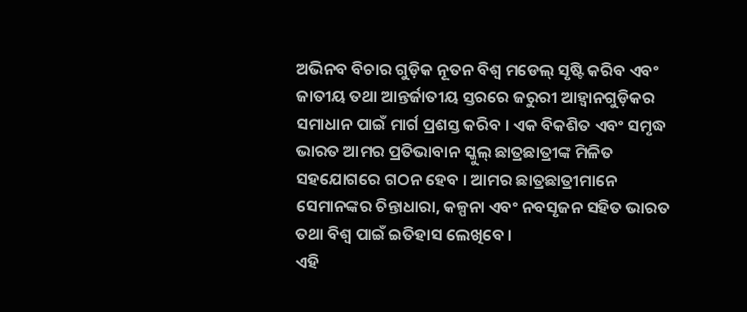ଅଭିନବ ବିଚାର ଗୁଡ଼ିକ ନୂତନ ବିଶ୍ୱ ମଡେଲ୍ ସୃଷ୍ଟି କରିବ ଏବଂ ଜାତୀୟ ତଥା ଆନ୍ତର୍ଜାତୀୟ ସ୍ତରରେ ଜରୁରୀ ଆହ୍ୱାନଗୁଡ଼ିକର ସମାଧାନ ପାଇଁ ମାର୍ଗ ପ୍ରଶସ୍ତ କରିବ । ଏକ ବିକଶିତ ଏବଂ ସମୃଦ୍ଧ ଭାରତ ଆମର ପ୍ରତିଭାବାନ ସ୍କୁଲ୍ ଛାତ୍ରଛାତ୍ରୀଙ୍କ ମିଳିତ ସହଯୋଗରେ ଗଠନ ହେବ । ଆମର ଛାତ୍ରଛାତ୍ରୀମାନେ ସେମାନଙ୍କର ଚିନ୍ତାଧାରା, କଳ୍ପନା ଏବଂ ନବସୃଜନ ସହିତ ଭାରତ ତଥା ବିଶ୍ୱ ପାଇଁ ଇତିହାସ ଲେଖିବେ ।
ଏହି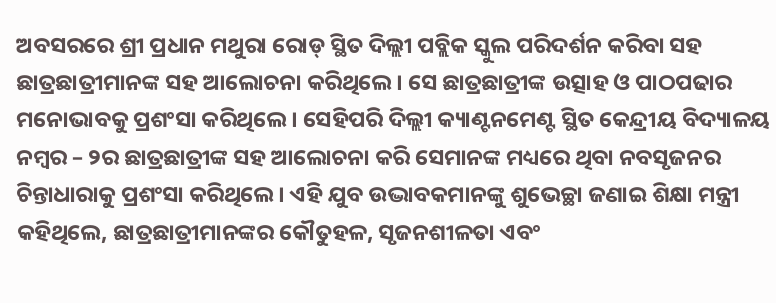ଅବସରରେ ଶ୍ରୀ ପ୍ରଧାନ ମଥୁରା ରୋଡ୍ ସ୍ଥିତ ଦିଲ୍ଲୀ ପବ୍ଲିକ ସ୍କୁଲ ପରିଦର୍ଶନ କରିବା ସହ ଛାତ୍ରଛାତ୍ରୀମାନଙ୍କ ସହ ଆଲୋଚନା କରିଥିଲେ। ସେ ଛାତ୍ରଛାତ୍ରୀଙ୍କ ଉତ୍ସାହ ଓ ପାଠପଢାର ମନୋଭାବକୁ ପ୍ରଶଂସା କରିଥିଲେ । ସେହିପରି ଦିଲ୍ଲୀ କ୍ୟାଣ୍ଟନମେଣ୍ଟ ସ୍ଥିତ କେନ୍ଦ୍ରୀୟ ବିଦ୍ୟାଳୟ ନମ୍ବର – ୨ର ଛାତ୍ରଛାତ୍ରୀଙ୍କ ସହ ଆଲୋଚନା କରି ସେମାନଙ୍କ ମଧ୍ୟରେ ଥିବା ନବସୃଜନର ଚିନ୍ତାଧାରାକୁ ପ୍ରଶଂସା କରିଥିଲେ । ଏହି ଯୁବ ଉଦ୍ଭାବକମାନଙ୍କୁ ଶୁଭେଚ୍ଛା ଜଣାଇ ଶିକ୍ଷା ମନ୍ତ୍ରୀ କହିଥିଲେ, ଛାତ୍ରଛାତ୍ରୀମାନଙ୍କର କୌତୁହଳ, ସୃଜନଶୀଳତା ଏବଂ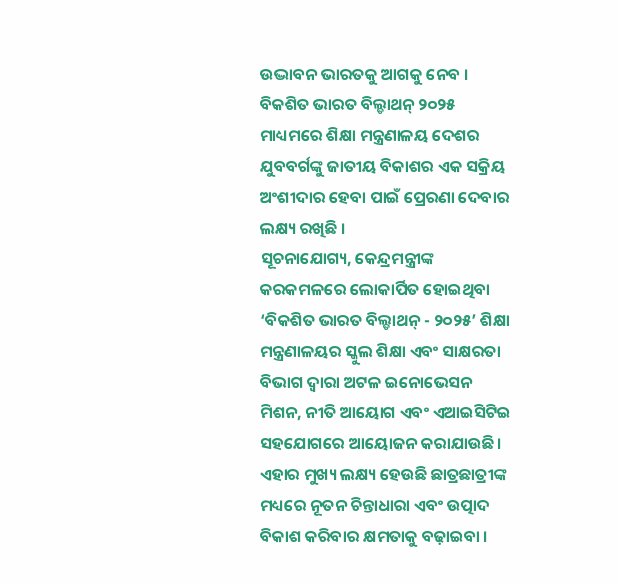ଉଦ୍ଭାବନ ଭାରତକୁ ଆଗକୁ ନେବ । ବିକଶିତ ଭାରତ ବିଲ୍ଡାଥନ୍ ୨୦୨୫ ମାଧ୍ୟମରେ ଶିକ୍ଷା ମନ୍ତ୍ରଣାଳୟ ଦେଶର ଯୁବବର୍ଗଙ୍କୁ ଜାତୀୟ ବିକାଶର ଏକ ସକ୍ରିୟ ଅଂଶୀଦାର ହେବା ପାଇଁ ପ୍ରେରଣା ଦେବାର ଲକ୍ଷ୍ୟ ରଖିଛି ।
ସୂଚନାଯୋଗ୍ୟ, କେନ୍ଦ୍ରମନ୍ତ୍ରୀଙ୍କ କରକମଳରେ ଲୋକାର୍ପିତ ହୋଇଥିବା ‘ବିକଶିତ ଭାରତ ବିଲ୍ଡାଥନ୍ - ୨୦୨୫’ ଶିକ୍ଷା ମନ୍ତ୍ରଣାଳୟର ସ୍କୁଲ ଶିକ୍ଷା ଏବଂ ସାକ୍ଷରତା ବିଭାଗ ଦ୍ୱାରା ଅଟଳ ଇନୋଭେସନ ମିଶନ, ନୀତି ଆୟୋଗ ଏବଂ ଏଆଇସିଟିଇ ସହଯୋଗରେ ଆୟୋଜନ କରାଯାଉଛି । ଏହାର ମୁଖ୍ୟ ଲକ୍ଷ୍ୟ ହେଉଛି ଛାତ୍ରଛାତ୍ରୀଙ୍କ ମଧ୍ୟରେ ନୂତନ ଚିନ୍ତାଧାରା ଏବଂ ଉତ୍ପାଦ ବିକାଶ କରିବାର କ୍ଷମତାକୁ ବଢ଼ାଇବା ।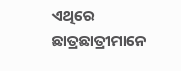ଏଥିରେ ଛାତ୍ରଛାତ୍ରୀମାନେ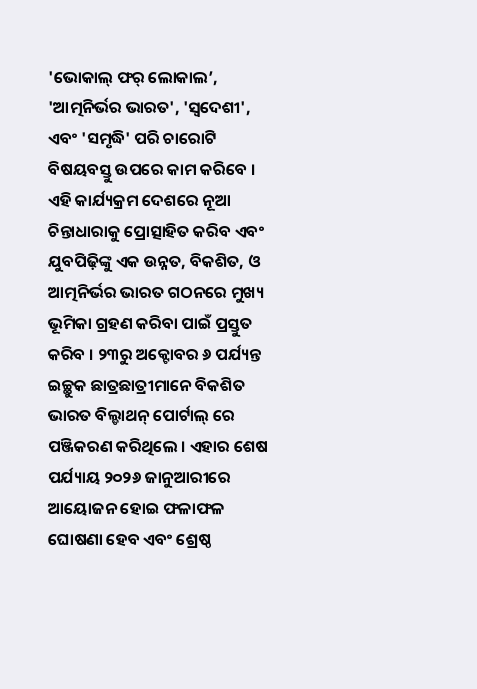'ଭୋକାଲ୍ ଫର୍ ଲୋକାଲ’, 'ଆତ୍ମନିର୍ଭର ଭାରତ', 'ସ୍ୱଦେଶୀ', ଏବଂ 'ସମୃଦ୍ଧି' ପରି ଚାରୋଟି ବିଷୟବସ୍ତୁ ଉପରେ କାମ କରିବେ । ଏହି କାର୍ଯ୍ୟକ୍ରମ ଦେଶରେ ନୂଆ ଚିନ୍ତାଧାରାକୁ ପ୍ରୋତ୍ସାହିତ କରିବ ଏବଂ ଯୁବପିଢ଼ିଙ୍କୁ ଏକ ଉନ୍ନତ, ବିକଶିତ, ଓ ଆତ୍ମନିର୍ଭର ଭାରତ ଗଠନରେ ମୁଖ୍ୟ ଭୂମିକା ଗ୍ରହଣ କରିବା ପାଇଁ ପ୍ରସ୍ତୁତ କରିବ । ୨୩ରୁ ଅକ୍ଟୋବର ୬ ପର୍ଯ୍ୟନ୍ତ ଇଚ୍ଛୁକ ଛାତ୍ରଛାତ୍ରୀମାନେ ବିକଶିତ ଭାରତ ବିଲ୍ଡାଥନ୍ ପୋର୍ଟାଲ୍ ରେ ପଞ୍ଜିକରଣ କରିଥିଲେ । ଏହାର ଶେଷ ପର୍ଯ୍ୟାୟ ୨୦୨୬ ଜାନୁଆରୀରେ ଆୟୋଜନ ହୋଇ ଫଳାଫଳ ଘୋଷଣା ହେବ ଏବଂ ଶ୍ରେଷ୍ଠ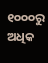୧୦୦୦ରୁ ଅଧିକ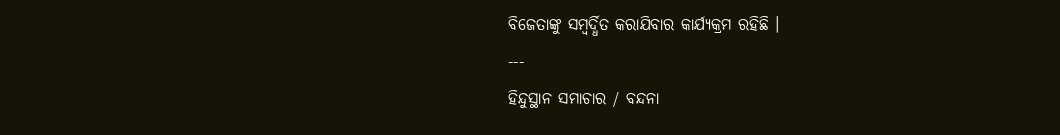ବିଜେତାଙ୍କୁ ସମ୍ବର୍ଦ୍ଧିତ କରାଯିବାର କାର୍ଯ୍ୟକ୍ରମ ରହିଛି ।
---
ହିନ୍ଦୁସ୍ଥାନ ସମାଚାର / ବନ୍ଦନା